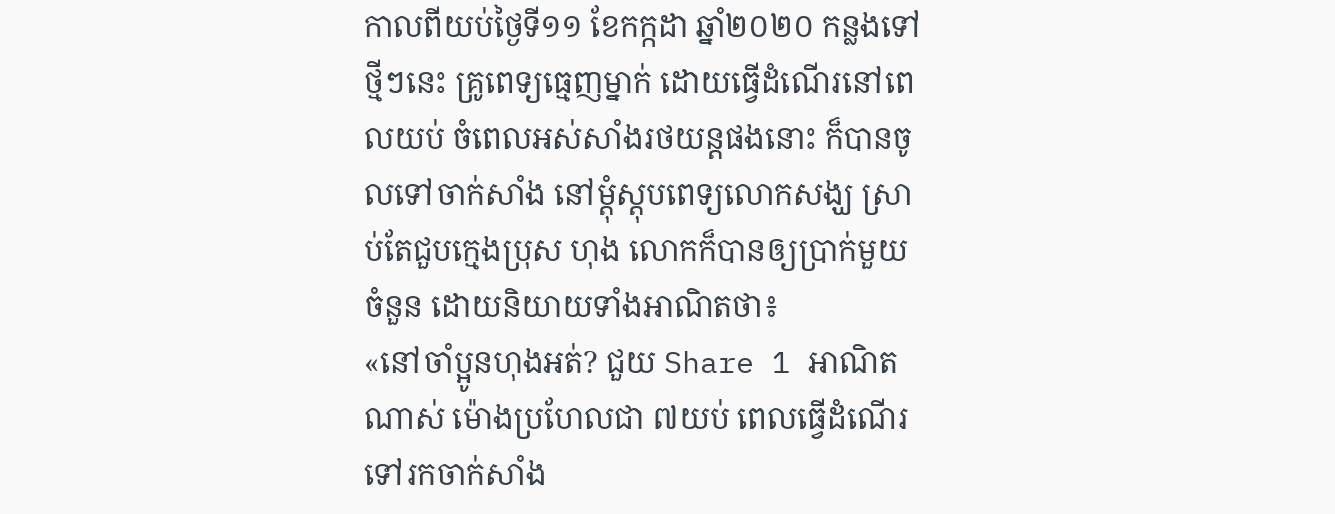កាលពីយប់ថ្ងៃទី១១ ខែកក្កដា ឆ្នាំ២០២០ កន្លងទៅថ្មីៗនេះ គ្រូពេទ្យធ្មេញម្នាក់ ដោយធ្វើដំណើរនៅពេលយប់ ចំពេលអស់សាំងរថយន្តផងនោះ ក៏បានចូលទៅចាក់សាំង នៅម្តុំស្ដុបពេទ្យលោកសង្ឃ ស្រាប់តែជួបក្មេងប្រុស ហុង លោកក៏បានឲ្យប្រាក់មួយចំនួន ដោយនិយាយទាំងអាណិតថា៖
«នៅចាំប្អូនហុងអត់? ជួយ Share 1 អាណិតណាស់ ម៉ោងប្រហែលជា ៧យប់ ពេលធ្វើដំណើរទៅរកចាក់សាំង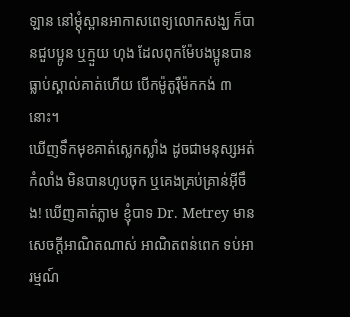ឡាន នៅម្តុំស្ពានអាកាសពេទ្យលោកសង្ឃ ក៏បានជួបប្អូន ឬក្មួយ ហុង ដែលពុកម៉ែបងប្អូនបានធ្លាប់ស្គាល់គាត់ហើយ បើកម៉ូតូរ៉ឺម៉កកង់ ៣នោះ។
ឃើញទឹកមុខគាត់ស្លេកស្លាំង ដូចជាមនុស្សអត់កំលាំង មិនបានហូបចុក ឬគេងគ្រប់គ្រាន់អ៊ីចឹង! ឃើញគាត់ភ្លាម ខ្ញុំបាទ Dr. Metrey មានសេចក្តីអាណិតណាស់ អាណិតពន់ពេក ទប់អារម្មណ៍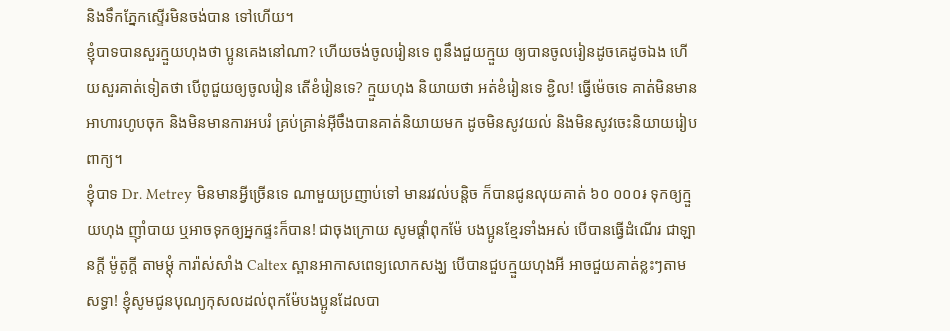និងទឹកភ្នែកស្ទើរមិនចង់បាន ទៅហើយ។
ខ្ញុំបាទបានសួរក្មួយហុងថា ប្អូនគេងនៅណា? ហើយចង់ចូលរៀនទេ ពូនឹងជួយក្មួយ ឲ្យបានចូលរៀនដូចគេដូចឯង ហើយសួរគាត់ទៀតថា បើពូជួយឲ្យចូលរៀន តើខំរៀនទេ? ក្មួយហុង និយាយថា អត់ខំរៀនទេ ខ្ជិល! ធ្វើម៉េចទេ គាត់មិនមានអាហារហូបចុក និងមិនមានការអបរំ គ្រប់គ្រាន់អ៊ីចឹងបានគាត់និយាយមក ដូចមិនសូវយល់ និងមិនសូវចេះនិយាយរៀបពាក្យ។
ខ្ញុំបាទ Dr. Metrey មិនមានអ្វីច្រើនទេ ណាមួយប្រញាប់ទៅ មានរវល់បន្តិច ក៏បានជូនលុយគាត់ ៦០ ០០០៛ ទុកឲ្យក្មួយហុង ញ៉ាំបាយ ឬអាចទុកឲ្យអ្នកផ្ទះក៏បាន! ជាចុងក្រោយ សូមផ្តាំពុកម៉ែ បងប្អូនខ្មែរទាំងអស់ បើបានធ្វើដំណើរ ជាឡានក្តី ម៉ូតូក្តី តាមម្តុំ ការ៉ាស់សាំង Caltex ស្ពានអាកាសពេទ្យលោកសង្ឃ បើបានជួបក្មួយហុងអី អាចជួយគាត់ខ្លះៗតាម សទ្ធា! ខ្ញុំសូមជូនបុណ្យកុសលដល់ពុកម៉ែបងប្អូនដែលបា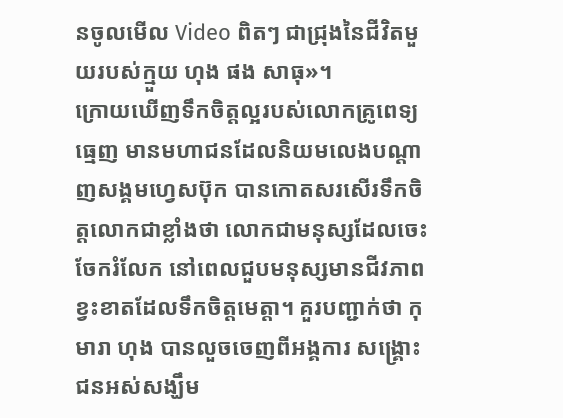នចូលមើល Video ពិតៗ ជាជ្រុងនៃជីវិតមួយរបស់ក្មួយ ហុង ផង សាធុ»។
ក្រោយឃើញទឹកចិត្តល្អរបស់លោកគ្រូពេទ្យធ្មេញ មានមហាជនដែលនិយមលេងបណ្ដាញសង្គមហ្វេសប៊ុក បានកោតសរសើរទឹកចិត្តលោកជាខ្លាំងថា លោកជាមនុស្សដែលចេះចែករំលែក នៅពេលជួបមនុស្សមានជីវភាពខ្វះខាតដែលទឹកចិត្តមេត្តា។ គួរបញ្ជាក់ថា កុមារា ហុង បានលួចចេញពីអង្គការ សង្គ្រោះជនអស់សង្ឃឹម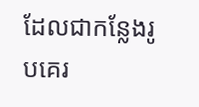ដែលជាកន្លែងរូបគេរ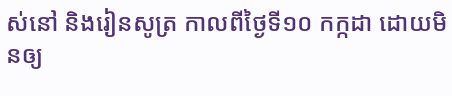ស់នៅ និងរៀនសូត្រ កាលពីថ្ងៃទី១០ កក្កដា ដោយមិនឲ្យ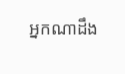អ្នកណាដឹង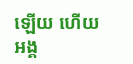ឡើយ ហើយអង្គ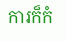ការក៏កំ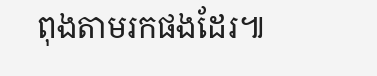ពុងតាមរកផងដែរ៕